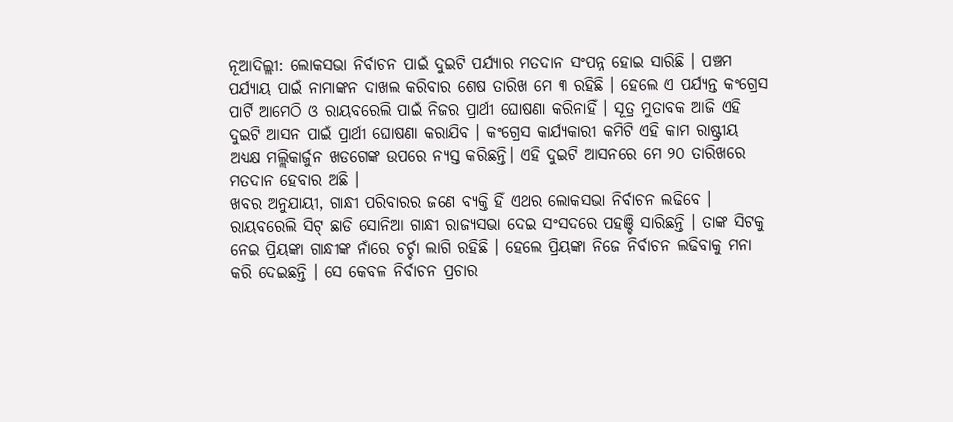ନୂଆଦିଲ୍ଲୀ: ଲୋକସଭା ନିର୍ବାଚନ ପାଇଁ ଦୁଇଟି ପର୍ଯ୍ୟାର ମତଦାନ ସଂପନ୍ନ ହୋଇ ସାରିଛି । ପଞ୍ଚମ ପର୍ଯ୍ୟାୟ ପାଇଁ ନାମାଙ୍କନ ଦାଖଲ କରିବାର ଶେଷ ତାରିଖ ମେ ୩ ରହିଛି । ହେଲେ ଏ ପର୍ଯ୍ୟନ୍ତ କଂଗ୍ରେସ ପାର୍ଟି ଆମେଠି ଓ ରାୟବରେଲି ପାଇଁ ନିଜର ପ୍ରାର୍ଥୀ ଘୋଷଣା କରିନାହିଁ । ସୂତ୍ର ମୁତାବକ ଆଜି ଏହି ଦୁଇଟି ଆସନ ପାଇଁ ପ୍ରାର୍ଥୀ ଘୋଷଣା କରାଯିବ । କଂଗ୍ରେସ କାର୍ଯ୍ୟକାରୀ କମିଟି ଏହି କାମ ରାଷ୍ଟ୍ରୀୟ ଅଧ୍ୟକ୍ଷ ମଲ୍ଲିକାର୍ଜୁନ ଖଡଗେଙ୍କ ଉପରେ ନ୍ୟସ୍ତ କରିଛନ୍ତି। ଏହି ଦୁଇଟି ଆସନରେ ମେ ୨୦ ତାରିଖରେ ମତଦାନ ହେବାର ଅଛି ।
ଖବର ଅନୁଯାୟୀ, ଗାନ୍ଧୀ ପରିବାରର ଜଣେ ବ୍ୟକ୍ତି ହିଁ ଏଥର ଲୋକସଭା ନିର୍ବାଚନ ଲଢିବେ । ରାୟବରେଲି ସିଟ୍ ଛାଡି ସୋନିଆ ଗାନ୍ଧୀ ରାଜ୍ୟସଭା ଦେଇ ସଂସଦରେ ପହଞ୍ଚି ସାରିଛନ୍ତି । ତାଙ୍କ ସିଟକୁ ନେଇ ପ୍ରିୟଙ୍କା ଗାନ୍ଧୀଙ୍କ ନାଁରେ ଚର୍ଚ୍ଚା ଲାଗି ରହିଛି । ହେଲେ ପ୍ରିୟଙ୍କା ନିଜେ ନିର୍ବାଚନ ଲଢିବାକୁ ମନା କରି ଦେଇଛନ୍ତି । ସେ କେବଳ ନିର୍ବାଚନ ପ୍ରଚାର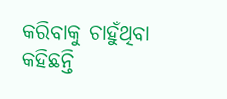କରିବାକୁ ଚାହୁଁଥିବା କହିଛନ୍ତି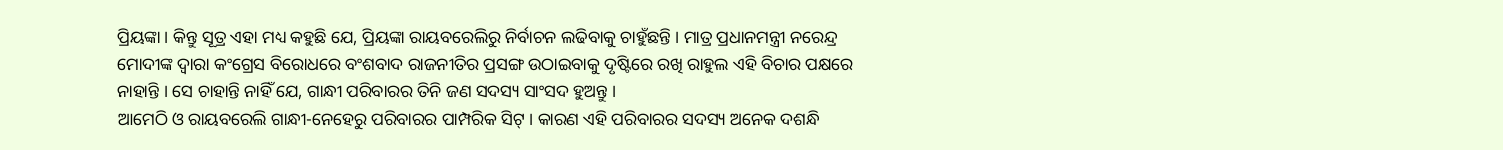ପ୍ରିୟଙ୍କା । କିନ୍ତୁ ସୂତ୍ର ଏହା ମଧ୍ୟ କହୁଛି ଯେ, ପ୍ରିୟଙ୍କା ରାୟବରେଲିରୁ ନିର୍ବାଚନ ଲଢିବାକୁ ଚାହୁଁଛନ୍ତି । ମାତ୍ର ପ୍ରଧାନମନ୍ତ୍ରୀ ନରେନ୍ଦ୍ର ମୋଦୀଙ୍କ ଦ୍ୱାରା କଂଗ୍ରେସ ବିରୋଧରେ ବଂଶବାଦ ରାଜନୀତିର ପ୍ରସଙ୍ଗ ଉଠାଇବାକୁ ଦୃଷ୍ଟିରେ ରଖି ରାହୁଲ ଏହି ବିଚାର ପକ୍ଷରେ ନାହାନ୍ତି । ସେ ଚାହାନ୍ତି ନାହିଁ ଯେ, ଗାନ୍ଧୀ ପରିବାରର ତିନି ଜଣ ସଦସ୍ୟ ସାଂସଦ ହୁଅନ୍ତୁ ।
ଆମେଠି ଓ ରାୟବରେଲି ଗାନ୍ଧୀ-ନେହେରୁ ପରିବାରର ପାମ୍ପରିକ ସିଟ୍ । କାରଣ ଏହି ପରିବାରର ସଦସ୍ୟ ଅନେକ ଦଶନ୍ଧି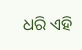ଧରି ଏହି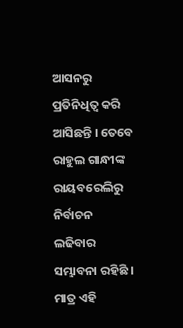ଆସନରୁ ପ୍ରତିନିଧିତ୍ୱ କରି ଆସିଛନ୍ତି । ତେବେ ରାହୁଲ ଗାନ୍ଧୀଙ୍କ ରାୟବରେଲିରୁ ନିର୍ବାଚନ ଲଢିବାର ସମ୍ଭାବନା ରହିଛି । ମାତ୍ର ଏହି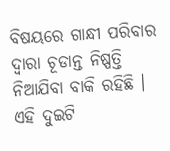ବିଷୟରେ ଗାନ୍ଧୀ ପରିବାର ଦ୍ୱାରା ଚୂଡାନ୍ତ ନିଷ୍ପତ୍ତି ନିଆଯିବା ବାକି ରହିଛି । ଏହି ଦୁଇଟି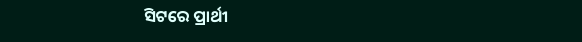ସିଟରେ ପ୍ରାର୍ଥୀ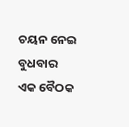ଚୟନ ନେଇ ବୁଧବାର ଏକ ବୈଠକ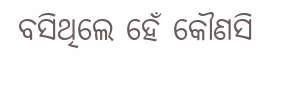ବସିଥିଲେ ହେଁ କୌଣସି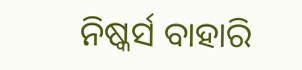ନିଷ୍କର୍ସ ବାହାରି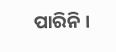ପାରିନି ।